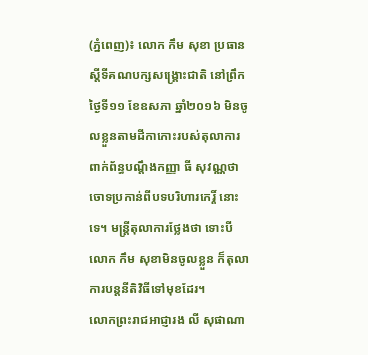(ភ្នំពេញ)៖ លោក កឹម សុខា ប្រធានស្តីទីគណបក្សសង្គ្រោះជាតិ នៅព្រឹកថ្ងៃទី១១ ខែឧសភា ឆ្នាំ២០១៦ មិនចូលខ្លួនតាមដីកាកោះរបស់តុលាការ ពាក់ព័ន្ធបណ្តឹងកញ្ញា ធី សុវណ្ណថា ចោទប្រកាន់ពីបទបរិហារកេរ្តិ៍ នោះទេ។ មន្ត្រីតុលាការថ្លែងថា ទោះបី លោក កឹម សុខាមិនចូលខ្លួន ក៏តុលាការបន្តនីតិវិធីទៅមុខដែរ។
លោកព្រះរាជអាជ្ញារង លី សុផាណា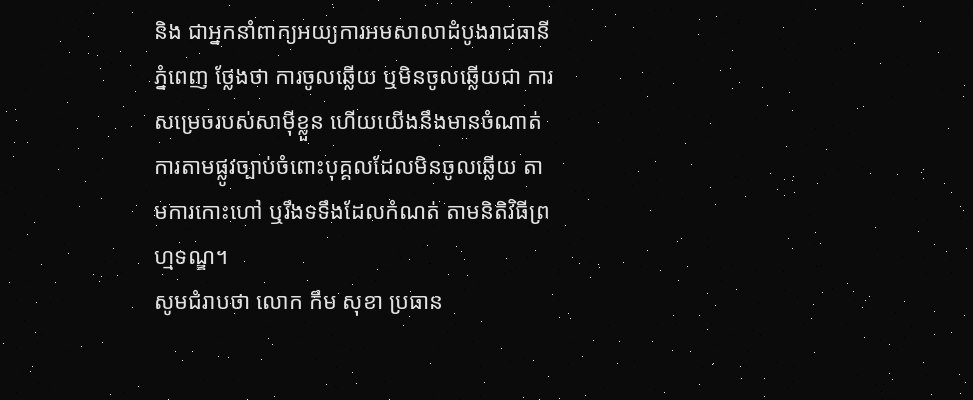និង ជាអ្នកនាំពាក្យអយ្យការអមសាលាដំបូងរាជធានីភ្នំពេញ ថ្លែងថា ការចូលឆ្លើយ ឬមិនចូលឆ្លើយជា ការសម្រេចរបស់សាម៉ីខ្លួន ហើយយើងនឹងមានចំណាត់ការតាមផ្លូវច្បាប់ចំពោះបុគ្គលដែលមិនចូលឆ្លើយ តាមការកោះហៅ ឬរឹងទទឹងដែលកំណត់ តាមនិតិវិធីព្រហ្មទណ្ឌ។
សូមជំរាបថា លោក កឹម សុខា ប្រធាន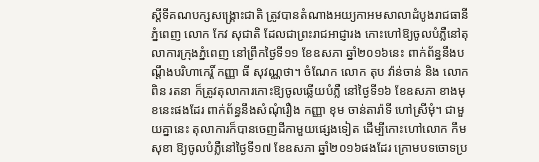ស្តីទីគណបក្សសង្រ្គោះជាតិ ត្រូវបានតំណាងអយ្យកាអមសាលាដំបូងរាជធានីភ្នំពេញ លោក កែវ សុជាតិ ដែលជាព្រះរាជអាជ្ញារង កោះហៅឱ្យចូលបំភ្លឺនៅតុលាការក្រុងភ្នំពេញ នៅព្រឹកថ្ងៃទី១១ ខែឧសភា ឆ្នាំ២០១៦នេះ ពាក់ព័ន្ធនឹងបណ្តឹងបរិហាកេរ្តិ៍ កញ្ញា ធី សុវណ្ណថា។ ចំណែក លោក តុប វ៉ាន់ចាន់ និង លោក ពិន រតនា ក៏ត្រូវតុលាការកោះឱ្យចូលឆ្លើយបំភ្លឺ នៅថ្ងៃទី១៦ ខែឧសភា ខាងមុខនេះផងដែរ ពាក់ព័ន្ធនឹងសំណុំរឿង កញ្ញា ខុម ចាន់តារ៉ាទី ហៅស្រីមុំ។ ជាមួយគ្នានេះ តុលាការក៏បានចេញដីកាមួយផ្សេងទៀត ដើម្បីកោះហៅលោក កឹម សុខា ឱ្យចូលបំភ្លឺនៅថ្ងៃទី១៧ ខែឧសភា ឆ្នាំ២០១៦ផងដែរ ក្រោមបទចោទប្រ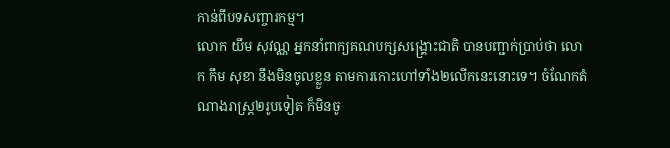កាន់ពីបទសញ្ចារកម្ម។
លោក យឹម សុវណ្ណ អ្នកនាំពាក្យគណបក្សសង្រ្គោះជាតិ បានបញ្ជាក់ប្រាប់ថា លោក កឹម សុខា នឹងមិនចូលខ្លួន តាមការកោះហៅទាំង២លើកនេះនោះទេ។ ចំណែកតំណាងរាស្រ្ត២រូបទៀត ក៏មិនចូ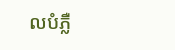លបំភ្លឺ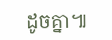ដូចគ្នា៕